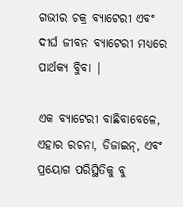ଗଭୀର ଚକ୍ର ବ୍ୟାଟେରୀ ଏବଂ ଦୀର୍ଘ ଜୀବନ ବ୍ୟାଟେରୀ ମଧ୍ୟରେ ପାର୍ଥକ୍ୟ ବୁିବା |

ଏକ ବ୍ୟାଟେରୀ ବାଛିବାବେଳେ, ଏହାର ରଚନା, ଡିଜାଇନ୍, ଏବଂ ପ୍ରୟୋଗ ପରିସ୍ଥିତିକୁ ବୁ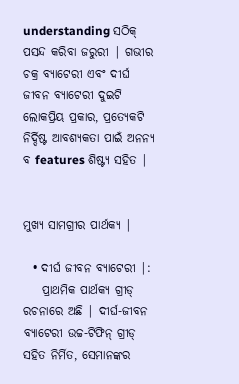understanding ସଠିକ୍ ପସନ୍ଦ କରିବା ଜରୁରୀ | ଗଭୀର ଚକ୍ର ବ୍ୟାଟେରୀ ଏବଂ ଦୀର୍ଘ ଜୀବନ ବ୍ୟାଟେରୀ ଦୁଇଟି ଲୋକପ୍ରିୟ ପ୍ରକାର, ପ୍ରତ୍ୟେକଟି ନିର୍ଦ୍ଦିଷ୍ଟ ଆବଶ୍ୟକତା ପାଇଁ ଅନନ୍ୟ ବ features ଶିଷ୍ଟ୍ୟ ସହିତ |


ମୁଖ୍ୟ ସାମଗ୍ରୀର ପାର୍ଥକ୍ୟ |

  • ଦୀର୍ଘ ଜୀବନ ବ୍ୟାଟେରୀ |:
    ପ୍ରାଥମିକ ପାର୍ଥକ୍ୟ ଗ୍ରୀଡ୍ ରଚନାରେ ଅଛି | ଦୀର୍ଘ-ଜୀବନ ବ୍ୟାଟେରୀ ଉଚ୍ଚ-ଟିଫିନ୍ ଗ୍ରୀଡ୍ ସହିତ ନିର୍ମିତ, ସେମାନଙ୍କର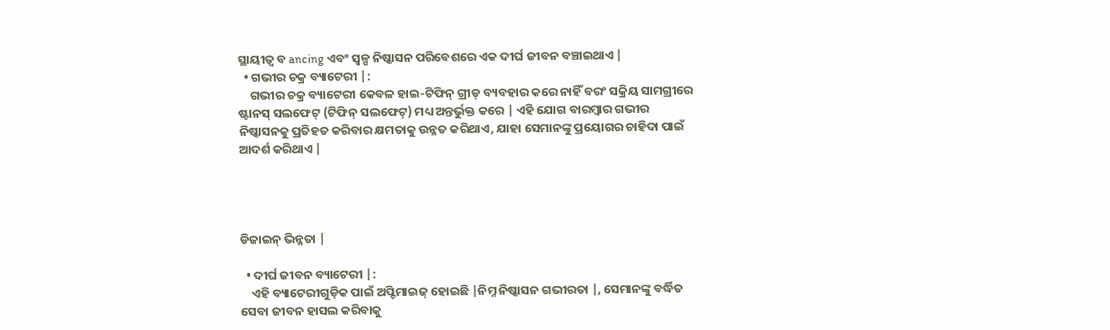ସ୍ଥାୟୀତ୍ୱ ବ ancing ଏବଂ ସ୍ୱଳ୍ପ ନିଷ୍କାସନ ପରିବେଶରେ ଏକ ଦୀର୍ଘ ଜୀବନ ବଞ୍ଚାଇଥାଏ |
  • ଗଭୀର ଚକ୍ର ବ୍ୟାଟେରୀ |:
    ଗଭୀର ଚକ୍ର ବ୍ୟାଟେରୀ କେବଳ ହାଇ-ଟିଫିନ୍ ଗ୍ରୀଡ୍ ବ୍ୟବହାର କରେ ନାହିଁ ବରଂ ସକ୍ରିୟ ସାମଗ୍ରୀରେ ଷ୍ଟାନସ୍ ସଲଫେଟ୍ (ଟିଫିନ୍ ସଲଫେଟ୍) ମଧ୍ୟ ଅନ୍ତର୍ଭୁକ୍ତ କରେ | ଏହି ଯୋଗ ବାରମ୍ବାର ଗଭୀର ନିଷ୍କାସନକୁ ପ୍ରତିହତ କରିବାର କ୍ଷମତାକୁ ଉନ୍ନତ କରିଥାଏ, ଯାହା ସେମାନଙ୍କୁ ପ୍ରୟୋଗର ଚାହିଦା ପାଇଁ ଆଦର୍ଶ କରିଥାଏ |




ଡିଜାଇନ୍ ଭିନ୍ନତା |

  • ଦୀର୍ଘ ଜୀବନ ବ୍ୟାଟେରୀ |:
    ଏହି ବ୍ୟାଟେରୀଗୁଡ଼ିକ ପାଇଁ ଅପ୍ଟିମାଇଜ୍ ହୋଇଛି |ନିମ୍ନ ନିଷ୍କାସନ ଗଭୀରତା |, ସେମାନଙ୍କୁ ବର୍ଦ୍ଧିତ ସେବା ଜୀବନ ହାସଲ କରିବାକୁ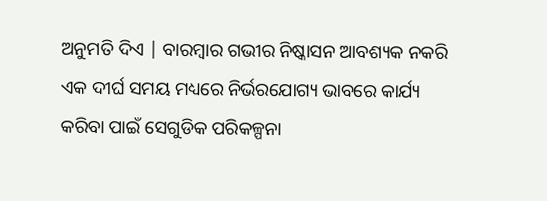ଅନୁମତି ଦିଏ | ବାରମ୍ବାର ଗଭୀର ନିଷ୍କାସନ ଆବଶ୍ୟକ ନକରି ଏକ ଦୀର୍ଘ ସମୟ ମଧ୍ୟରେ ନିର୍ଭରଯୋଗ୍ୟ ଭାବରେ କାର୍ଯ୍ୟ କରିବା ପାଇଁ ସେଗୁଡିକ ପରିକଳ୍ପନା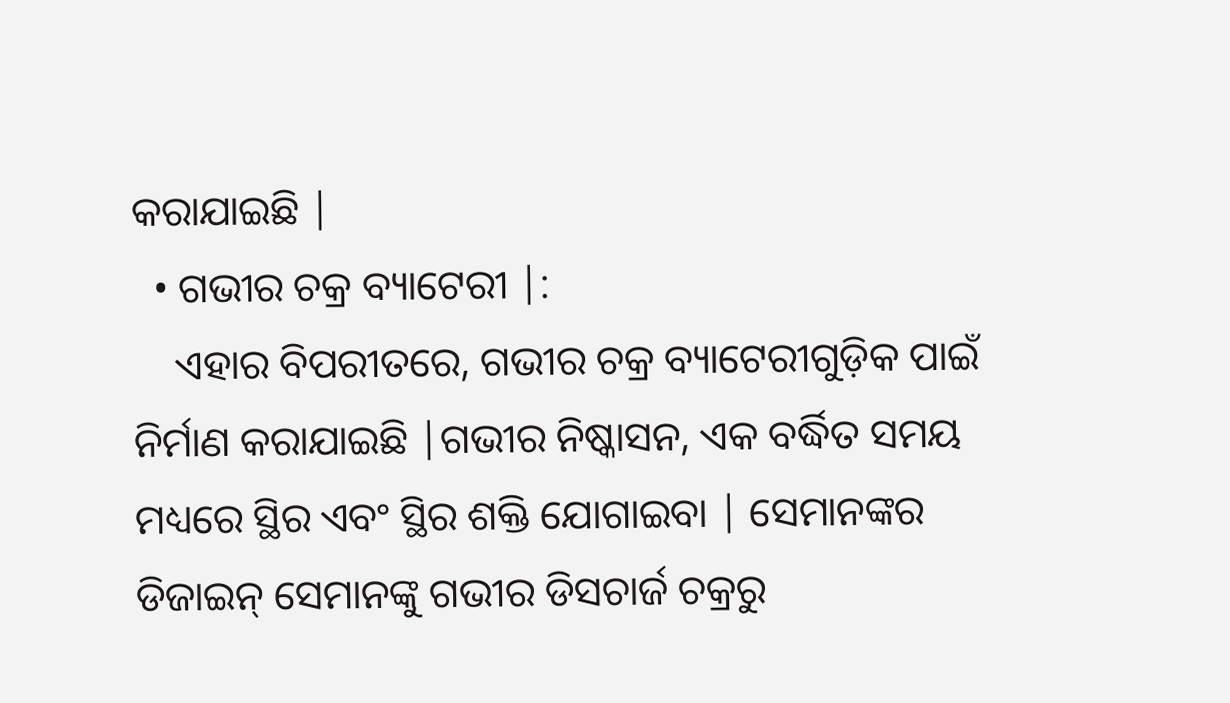କରାଯାଇଛି |
  • ଗଭୀର ଚକ୍ର ବ୍ୟାଟେରୀ |:
    ଏହାର ବିପରୀତରେ, ଗଭୀର ଚକ୍ର ବ୍ୟାଟେରୀଗୁଡ଼ିକ ପାଇଁ ନିର୍ମାଣ କରାଯାଇଛି |ଗଭୀର ନିଷ୍କାସନ, ଏକ ବର୍ଦ୍ଧିତ ସମୟ ମଧ୍ୟରେ ସ୍ଥିର ଏବଂ ସ୍ଥିର ଶକ୍ତି ଯୋଗାଇବା | ସେମାନଙ୍କର ଡିଜାଇନ୍ ସେମାନଙ୍କୁ ଗଭୀର ଡିସଚାର୍ଜ ଚକ୍ରରୁ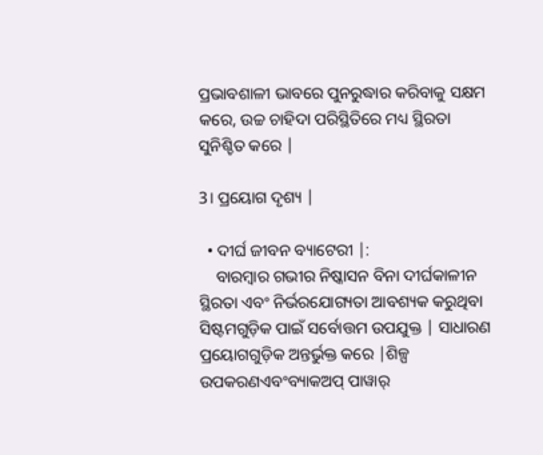ପ୍ରଭାବଶାଳୀ ଭାବରେ ପୁନରୁଦ୍ଧାର କରିବାକୁ ସକ୍ଷମ କରେ, ଉଚ୍ଚ ଚାହିଦା ପରିସ୍ଥିତିରେ ମଧ୍ୟ ସ୍ଥିରତା ସୁନିଶ୍ଚିତ କରେ |

3। ପ୍ରୟୋଗ ଦୃଶ୍ୟ |

  • ଦୀର୍ଘ ଜୀବନ ବ୍ୟାଟେରୀ |:
    ବାରମ୍ବାର ଗଭୀର ନିଷ୍କାସନ ବିନା ଦୀର୍ଘକାଳୀନ ସ୍ଥିରତା ଏବଂ ନିର୍ଭରଯୋଗ୍ୟତା ଆବଶ୍ୟକ କରୁଥିବା ସିଷ୍ଟମଗୁଡ଼ିକ ପାଇଁ ସର୍ବୋତ୍ତମ ଉପଯୁକ୍ତ | ସାଧାରଣ ପ୍ରୟୋଗଗୁଡ଼ିକ ଅନ୍ତର୍ଭୁକ୍ତ କରେ |ଶିଳ୍ପ ଉପକରଣଏବଂବ୍ୟାକଅପ୍ ପାୱାର୍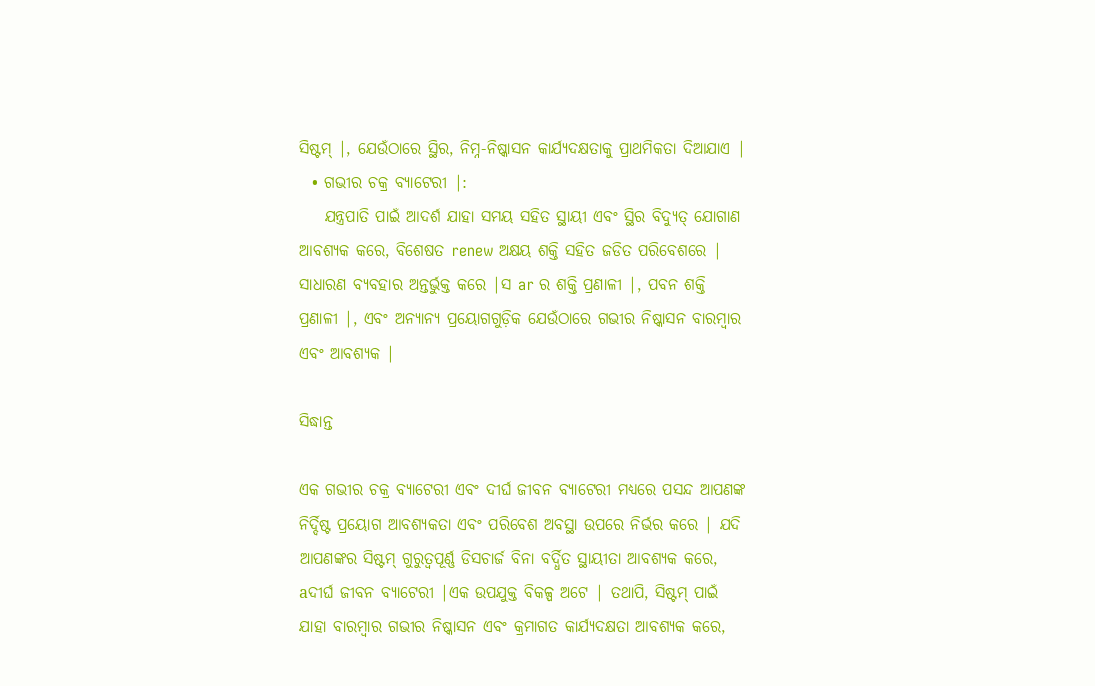ସିଷ୍ଟମ୍ |, ଯେଉଁଠାରେ ସ୍ଥିର, ନିମ୍ନ-ନିଷ୍କାସନ କାର୍ଯ୍ୟଦକ୍ଷତାକୁ ପ୍ରାଥମିକତା ଦିଆଯାଏ |
  • ଗଭୀର ଚକ୍ର ବ୍ୟାଟେରୀ |:
    ଯନ୍ତ୍ରପାତି ପାଇଁ ଆଦର୍ଶ ଯାହା ସମୟ ସହିତ ସ୍ଥାୟୀ ଏବଂ ସ୍ଥିର ବିଦ୍ୟୁତ୍ ଯୋଗାଣ ଆବଶ୍ୟକ କରେ, ବିଶେଷତ renew ଅକ୍ଷୟ ଶକ୍ତି ସହିତ ଜଡିତ ପରିବେଶରେ | ସାଧାରଣ ବ୍ୟବହାର ଅନ୍ତର୍ଭୁକ୍ତ କରେ |ସ ar ର ଶକ୍ତି ପ୍ରଣାଳୀ |, ପବନ ଶକ୍ତି ପ୍ରଣାଳୀ |, ଏବଂ ଅନ୍ୟାନ୍ୟ ପ୍ରୟୋଗଗୁଡ଼ିକ ଯେଉଁଠାରେ ଗଭୀର ନିଷ୍କାସନ ବାରମ୍ବାର ଏବଂ ଆବଶ୍ୟକ |

ସିଦ୍ଧାନ୍ତ

ଏକ ଗଭୀର ଚକ୍ର ବ୍ୟାଟେରୀ ଏବଂ ଦୀର୍ଘ ଜୀବନ ବ୍ୟାଟେରୀ ମଧ୍ୟରେ ପସନ୍ଦ ଆପଣଙ୍କ ନିର୍ଦ୍ଦିଷ୍ଟ ପ୍ରୟୋଗ ଆବଶ୍ୟକତା ଏବଂ ପରିବେଶ ଅବସ୍ଥା ଉପରେ ନିର୍ଭର କରେ | ଯଦି ଆପଣଙ୍କର ସିଷ୍ଟମ୍ ଗୁରୁତ୍ୱପୂର୍ଣ୍ଣ ଡିସଚାର୍ଜ ବିନା ବର୍ଦ୍ଧିତ ସ୍ଥାୟୀତା ଆବଶ୍ୟକ କରେ, aଦୀର୍ଘ ଜୀବନ ବ୍ୟାଟେରୀ |ଏକ ଉପଯୁକ୍ତ ବିକଳ୍ପ ଅଟେ | ତଥାପି, ସିଷ୍ଟମ୍ ପାଇଁ ଯାହା ବାରମ୍ବାର ଗଭୀର ନିଷ୍କାସନ ଏବଂ କ୍ରମାଗତ କାର୍ଯ୍ୟଦକ୍ଷତା ଆବଶ୍ୟକ କରେ,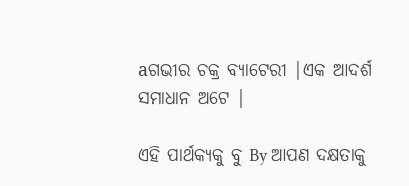aଗଭୀର ଚକ୍ର ବ୍ୟାଟେରୀ |ଏକ ଆଦର୍ଶ ସମାଧାନ ଅଟେ |

ଏହି ପାର୍ଥକ୍ୟକୁ ବୁ By ଆପଣ ଦକ୍ଷତାକୁ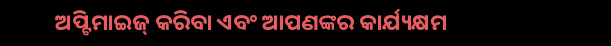ଅପ୍ଟିମାଇଜ୍ କରିବା ଏବଂ ଆପଣଙ୍କର କାର୍ଯ୍ୟକ୍ଷମ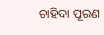ଚାହିଦା ପୂରଣ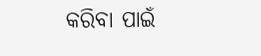କରିବା ପାଇଁ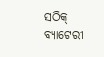ସଠିକ୍ ବ୍ୟାଟେରୀ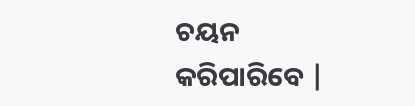ଚୟନ କରିପାରିବେ |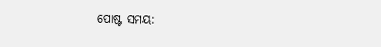ପୋଷ୍ଟ ସମୟ: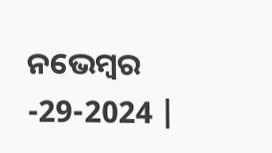ନଭେମ୍ବର -29-2024 |